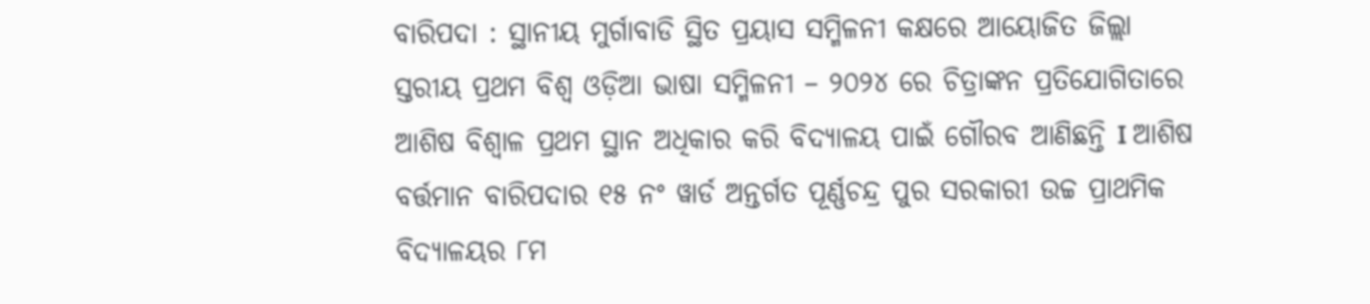ବାରିପଦା : ସ୍ଥାନୀୟ ମୁର୍ଗାବାଡି ସ୍ଥିତ ପ୍ରୟାସ ସମ୍ମିଳନୀ କକ୍ଷରେ ଆୟୋଜିତ ଜିଲ୍ଲା ସ୍ତରୀୟ ପ୍ରଥମ ବିଶ୍ୱ ଓଡ଼ିଆ ଭାଷା ସମ୍ମିଳନୀ – ୨୦୨୪ ରେ ଚିତ୍ରାଙ୍କନ ପ୍ରତିଯୋଗିତାରେ ଆଶିଷ ବିଶ୍ୱାଳ ପ୍ରଥମ ସ୍ଥାନ ଅଧିକାର କରି ବିଦ୍ୟାଳୟ ପାଇଁ ଗୌରବ ଆଣିଛନ୍ତି I ଆଶିଷ ବର୍ତ୍ତମାନ ବାରିପଦାର ୧୫ ନଂ ୱାର୍ଡ ଅନ୍ତର୍ଗତ ପୂର୍ଣ୍ଣଚନ୍ଦ୍ର ପୁର ସରକାରୀ ଉଚ୍ଚ ପ୍ରାଥମିକ ବିଦ୍ୟାଳୟର ୮ମ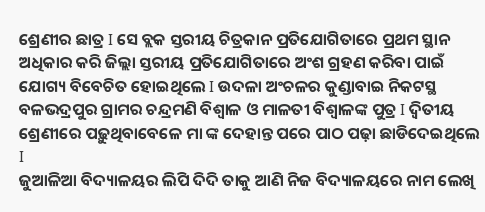ଶ୍ରେଣୀର ଛାତ୍ର I ସେ ବ୍ଲକ ସ୍ତରୀୟ ଚିତ୍ରକାନ ପ୍ରତିଯୋଗିତାରେ ପ୍ରଥମ ସ୍ଥାନ ଅଧିକାର କରି ଜିଲ୍ଲା ସ୍ତରୀୟ ପ୍ରତିଯୋଗିତାରେ ଅଂଶ ଗ୍ରହଣ କରିବା ପାଇଁ ଯୋଗ୍ୟ ବିବେଚିତ ହୋଇଥିଲେ I ଉଦଳା ଅଂଚଳର କୁଣ୍ଡାବାଇ ନିକଟସ୍ଥ ବଳଭଦ୍ରପୁର ଗ୍ରାମର ଚନ୍ଦ୍ରମଣି ବିଶ୍ୱାଳ ଓ ମାଳତୀ ବିଶ୍ୱାଳଙ୍କ ପୁତ୍ର I ଦ୍ଵିତୀୟ ଶ୍ରେଣୀରେ ପଢ଼ୁଥିବାବେଳେ ମା ଙ୍କ ଦେହାନ୍ତ ପରେ ପାଠ ପଢ଼ା ଛାଡିଦେଇଥିଲେ I
ଜୁଆଳିଆ ବିଦ୍ୟାଳୟର ଲିପି ଦିଦି ତାକୁ ଆଣି ନିଜ ବିଦ୍ୟାଳୟରେ ନାମ ଲେଖି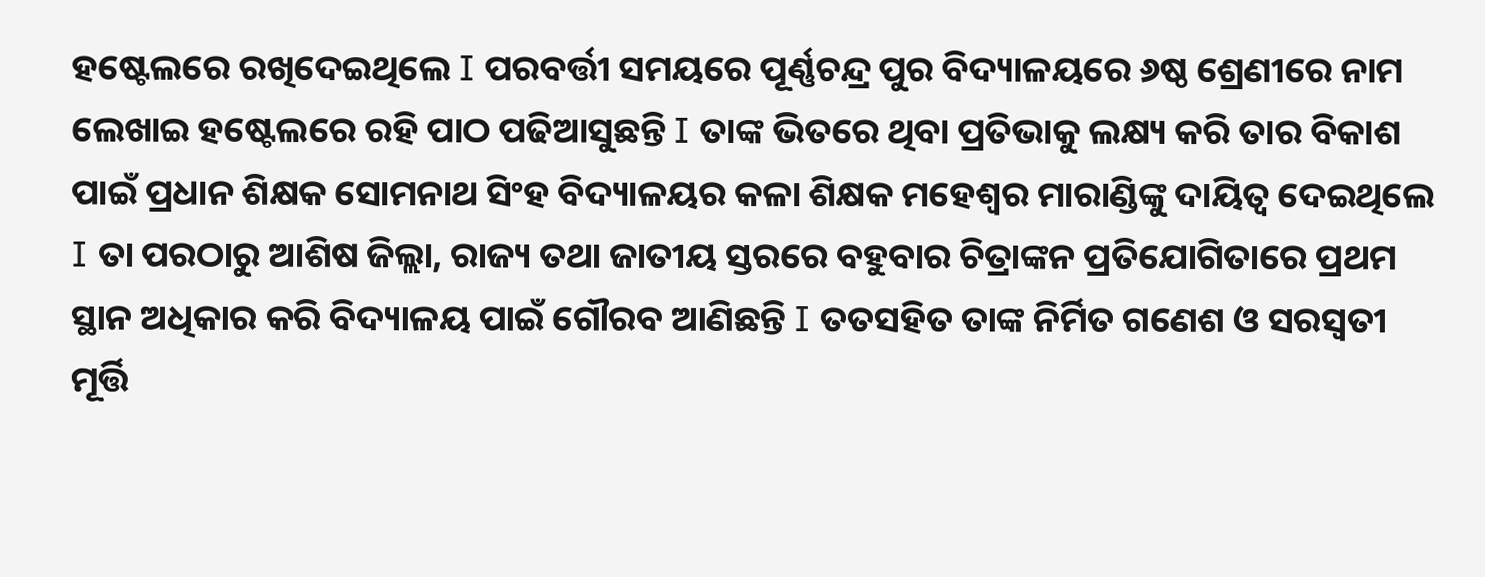ହଷ୍ଟେଲରେ ରଖିଦେଇଥିଲେ I ପରବର୍ତ୍ତୀ ସମୟରେ ପୂର୍ଣ୍ଣଚନ୍ଦ୍ର ପୁର ବିଦ୍ୟାଳୟରେ ୬ଷ୍ଠ ଶ୍ରେଣୀରେ ନାମ ଲେଖାଇ ହଷ୍ଟେଲରେ ରହି ପାଠ ପଢିଆସୁଛନ୍ତି I ତାଙ୍କ ଭିତରେ ଥିବା ପ୍ରତିଭାକୁ ଲକ୍ଷ୍ୟ କରି ତାର ବିକାଶ ପାଇଁ ପ୍ରଧାନ ଶିକ୍ଷକ ସୋମନାଥ ସିଂହ ବିଦ୍ୟାଳୟର କଳା ଶିକ୍ଷକ ମହେଶ୍ୱର ମାରାଣ୍ଡିଙ୍କୁ ଦାୟିତ୍ୱ ଦେଇଥିଲେ I ତା ପରଠାରୁ ଆଶିଷ ଜିଲ୍ଲା, ରାଜ୍ୟ ତଥା ଜାତୀୟ ସ୍ତରରେ ବହୁବାର ଚିତ୍ରାଙ୍କନ ପ୍ରତିଯୋଗିତାରେ ପ୍ରଥମ ସ୍ଥାନ ଅଧିକାର କରି ବିଦ୍ୟାଳୟ ପାଇଁ ଗୌରବ ଆଣିଛନ୍ତି I ତତସହିତ ତାଙ୍କ ନିର୍ମିତ ଗଣେଶ ଓ ସରସ୍ବତୀ ମୂର୍ତ୍ତି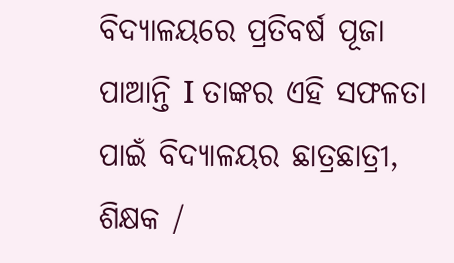ବିଦ୍ୟାଳୟରେ ପ୍ରତିବର୍ଷ ପୂଜା ପାଆନ୍ତି I ତାଙ୍କର ଏହି ସଫଳତା ପାଇଁ ବିଦ୍ୟାଳୟର ଛାତ୍ରଛାତ୍ରୀ, ଶିକ୍ଷକ /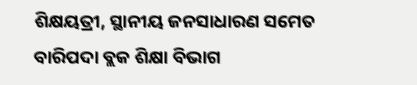ଶିକ୍ଷୟତ୍ରୀ, ସ୍ଥାନୀୟ ଜନସାଧାରଣ ସମେତ ବାରିପଦା ବ୍ଲକ ଶିକ୍ଷା ବିଭାଗ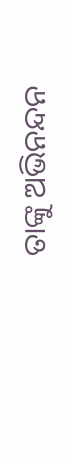ତାଙ୍କୁ ଅଭିନନ୍ଦନ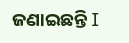ଜଣାଇଛନ୍ତି I